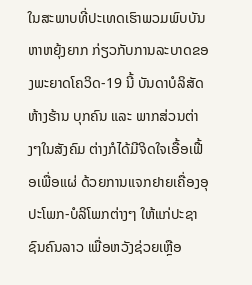ໃນສະພາບທີ່ປະເທດເຮົາພວມພົບບັນຫາຫຍຸ້ງຍາກ ກ່ຽວກັບການລະບາດຂອງພະຍາດໂຄວິດ-19 ນີ້ ບັນດາບໍລິສັດ ຫ້າງຮ້ານ ບຸກຄົນ ແລະ ພາກສ່ວນຕ່າງໆໃນສັງຄົມ ຕ່າງກໍໄດ້ມີຈິດໃຈເອື້ອເຟື້ອເພື່ອແຜ່ ດ້ວຍການແຈກຢາຍເຄື່ອງອຸປະໂພກ-ບໍລິໂພກຕ່າງໆ ໃຫ້ແກ່ປະຊາຊົນຄົນລາວ ເພື່ອຫວັງຊ່ວຍເຫຼືອ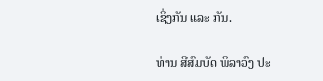ເຊິ່ງກັນ ແລະ ກັນ.

ທ່ານ ສີສົມບັດ ພິລາວົງ ປະ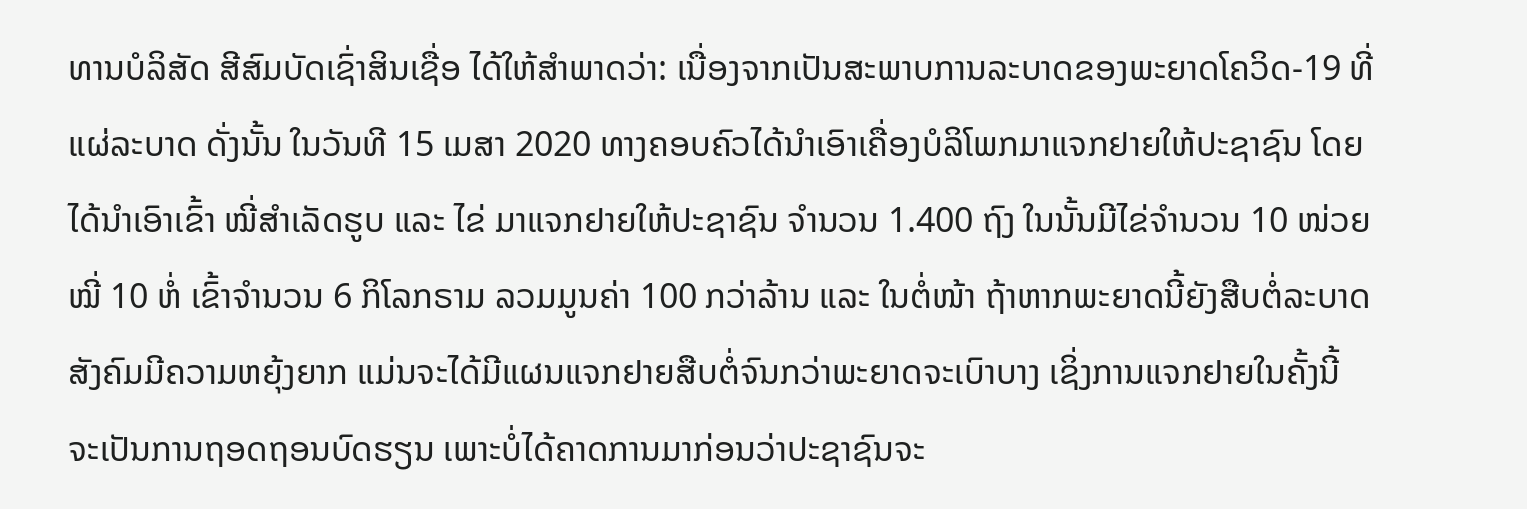ທານບໍລິສັດ ສີສົມບັດເຊົ່າສິນເຊື່ອ ໄດ້ໃຫ້ສຳພາດວ່າ: ເນື່ອງຈາກເປັນສະພາບການລະບາດຂອງພະຍາດໂຄວິດ-19 ທີ່ແຜ່ລະບາດ ດັ່ງນັ້ນ ໃນວັນທີ 15 ເມສາ 2020 ທາງຄອບຄົວໄດ້ນຳເອົາເຄື່ອງບໍລິໂພກມາແຈກຢາຍໃຫ້ປະຊາຊົນ ໂດຍໄດ້ນຳເອົາເຂົ້າ ໝີ່ສຳເລັດຮູບ ແລະ ໄຂ່ ມາແຈກຢາຍໃຫ້ປະຊາຊົນ ຈຳນວນ 1.400 ຖົງ ໃນນັ້ນມີໄຂ່ຈຳນວນ 10 ໜ່ວຍ ໝີ່ 10 ຫໍ່ ເຂົ້າຈຳນວນ 6 ກິໂລກຣາມ ລວມມູນຄ່າ 100 ກວ່າລ້ານ ແລະ ໃນຕໍ່ໜ້າ ຖ້າຫາກພະຍາດນີ້ຍັງສືບຕໍ່ລະບາດ ສັງຄົມມີຄວາມຫຍຸ້ງຍາກ ແມ່ນຈະໄດ້ມີແຜນແຈກຢາຍສືບຕໍ່ຈົນກວ່າພະຍາດຈະເບົາບາງ ເຊິ່ງການແຈກຢາຍໃນຄັ້ງນີ້ ຈະເປັນການຖອດຖອນບົດຮຽນ ເພາະບໍ່ໄດ້ຄາດການມາກ່ອນວ່າປະຊາຊົນຈະ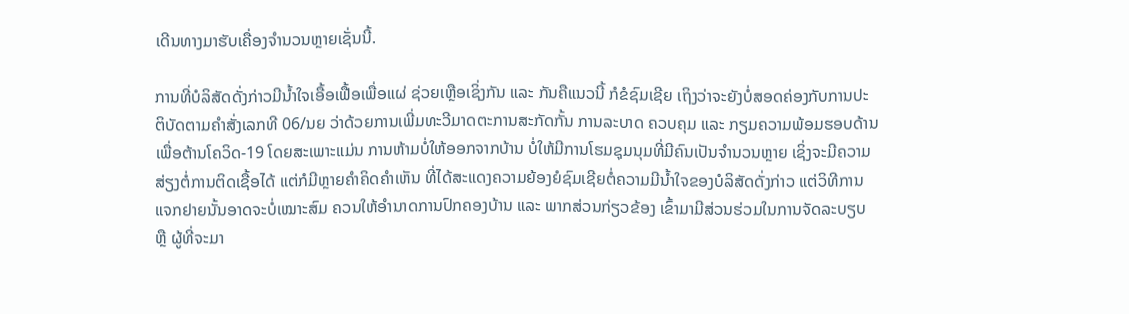ເດີນທາງມາຮັບເຄື່ອງຈຳນວນຫຼາຍເຊັ່ນນີ້.

ການທີ່ບໍລິສັດດັ່ງກ່າວມີນ້ຳໃຈເອື້ອເຟື້ອເພື່ອແຜ່ ຊ່ວຍເຫຼືອເຊິ່ງກັນ ແລະ ກັນຄືແນວນີ້ ກໍຂໍຊົມເຊີຍ ເຖິງວ່າຈະຍັງບໍ່ສອດຄ່ອງກັບການປະຕິບັດຕາມຄຳສັ່ງເລກທີ 06/ນຍ ວ່າດ້ວຍການເພີ່ມທະວີມາດຕະການສະກັດກັ້ນ ການລະບາດ ຄວບຄຸມ ແລະ ກຽມຄວາມພ້ອມຮອບດ້ານ ເພື່ອຕ້ານໂຄວິດ-19 ໂດຍສະເພາະແມ່ນ ການຫ້າມບໍ່ໃຫ້ອອກຈາກບ້ານ ບໍ່ໃຫ້ມີການໂຮມຊຸມນຸມທີ່ມີຄົນເປັນຈຳນວນຫຼາຍ ເຊິ່ງຈະມີຄວາມສ່ຽງຕໍ່ການຕິດເຊື້ອໄດ້ ແຕ່ກໍມີຫຼາຍຄຳຄິດຄຳເຫັນ ທີ່ໄດ້ສະແດງຄວາມຍ້ອງຍໍຊົມເຊີຍຕໍ່ຄວາມມີນ້ຳໃຈຂອງບໍລິສັດດັ່ງກ່າວ ແຕ່ວິທີການແຈກຢາຍນັ້ນອາດຈະບໍ່ເໝາະສົມ ຄວນໃຫ້ອຳນາດການປົກຄອງບ້ານ ແລະ ພາກສ່ວນກ່ຽວຂ້ອງ ເຂົ້າມາມີສ່ວນຮ່ວມໃນການຈັດລະບຽບ ຫຼື ຜູ້ທີ່ຈະມາ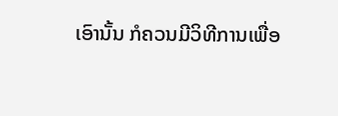ເອົານັ້ນ ກໍຄວນມີວິທີການເພື່ອ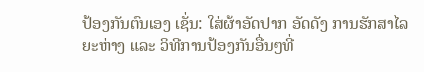ປ້ອງກັນຕົນເອງ ເຊັ່ນ: ໃສ່ຜ້າອັດປາກ ອັດດັງ ການຮັກສາໄລຍະຫ່າງ ແລະ ວິທີການປ້ອງກັນອື່ນໆທີ່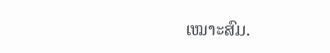ເໝາະສົມ.